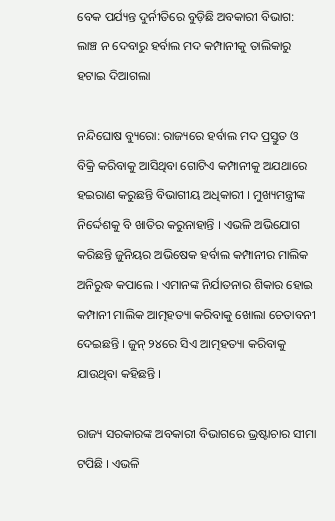ବେକ ପର୍ଯ୍ୟନ୍ତ ଦୁର୍ନୀତିରେ ବୁଡ଼ିଛି ଅବକାରୀ ବିଭାଗ: ଲାଞ୍ଚ ନ ଦେବାରୁ ହର୍ବାଲ ମଦ କମ୍ପାନୀକୁ ତାଲିକାରୁ ହଟାଇ ଦିଆଗଲା

ନନ୍ଦିଘୋଷ ବ୍ୟୁରୋ: ରାଜ୍ୟରେ ହର୍ବାଲ ମଦ ପ୍ରସ୍ତୁତ ଓ ବିକ୍ରି କରିବାକୁ ଆସିଥିବା ଗୋଟିଏ କମ୍ପାନୀକୁ ଅଯଥାରେ ହଇରାଣ କରୁଛନ୍ତି ବିଭାଗୀୟ ଅଧିକାରୀ । ମୁଖ୍ୟମନ୍ତ୍ରୀଙ୍କ ନିର୍ଦ୍ଦେଶକୁ ବି ଖାତିର କରୁନାହାନ୍ତି । ଏଭଳି ଅଭିଯୋଗ କରିଛନ୍ତି ଜୁନିୟର ଅଭିଷେକ ହର୍ବାଲ କମ୍ପାନୀର ମାଲିକ ଅନିରୁଦ୍ଧ କପାଲେ । ଏମାନଙ୍କ ନିର୍ଯାତନାର ଶିକାର ହୋଇ କମ୍ପାନୀ ମାଲିକ ଆତ୍ମହତ୍ୟା କରିବାକୁ ଖୋଲା ଚେତାବନୀ ଦେଇଛନ୍ତି । ଜୁନ୍ ୨୪ରେ ସିଏ ଆତ୍ମହତ୍ୟା କରିବାକୁ ଯାଉଥିବା କହିଛନ୍ତି ।

ରାଜ୍ୟ ସରକାରଙ୍କ ଅବକାରୀ ବିଭାଗରେ ଭ୍ରଷ୍ଟାଚାର ସୀମା ଟପିଛି । ଏଭଳି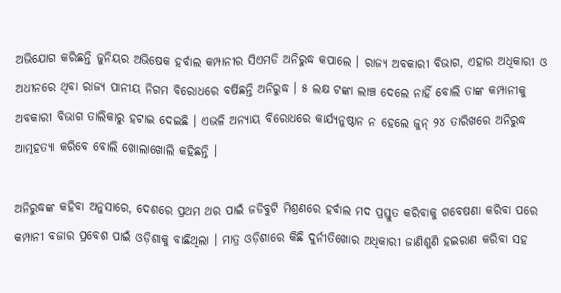ଅଭିଯୋଗ କରିଛନ୍ତି ଜୁନିୟର ଅଭିଷେକ ହର୍ବାଲ କମ୍ପାନୀର ସିଏମଡି ଅନିରୁଦ୍ଧ କପାଲେ । ରାଜ୍ୟ ଅବକାରୀ ବିଭାଗ, ଏହାର ଅଧିକାରୀ ଓ ଅଧୀନରେ ଥିବା ରାଜ୍ୟ ପାନୀୟ ନିଗମ ବିରୋଧରେ ବର୍ଷିଛନ୍ତି ଅନିରୁଦ୍ଧ । ୫ ଲକ୍ଷ ଟଙ୍କା ଲାଞ୍ଚ ଦେଲେ ନାହିଁ ବୋଲି ତାଙ୍କ କମ୍ପାନୀକୁ ଅବକାରୀ ବିଭାଗ ତାଲିକାରୁ ହଟାଇ ଦେଇଛି । ଏଭଳି ଅନ୍ୟାୟ ବିରୋଧରେ କାର୍ଯ୍ୟନୁଷ୍ଠାନ ନ ହେଲେ ଜୁନ୍ ୨୪ ତାରିଖରେ ଅନିରୁଦ୍ଧ ଆତ୍ମହତ୍ୟା କରିବେ ବୋଲି ଖୋଲାଖୋଲି କହିଛନ୍ତି ।

ଅନିରୁଦ୍ଧଙ୍କ କହିବା ଅନୁସାରେ, ଦେଶରେ ପ୍ରଥମ ଥର ପାଇଁ ଜଡିବୁଟି ମିଶ୍ରଣରେ ହର୍ବାଲ ମଦ ପ୍ରସ୍ତୁତ କରିବାକୁ ଗବେଷଣା କରିବା ପରେ କମ୍ପାନୀ ବଜାର ପ୍ରବେଶ ପାଇଁ ଓଡ଼ିଶାକୁ ବାଛିଥିଲା । ମାତ୍ର ଓଡ଼ିଶାରେ କିଛି ଦୁର୍ନୀତିଖୋର ଅଧିକାରୀ ଜାଣିଶୁଣି ହଇରାଣ କରିବା ସହ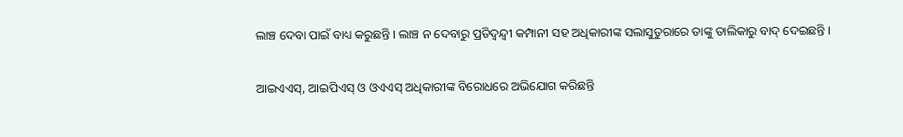ଲାଞ୍ଚ ଦେବା ପାଇଁ ବାଧ୍ୟ କରୁଛନ୍ତି । ଲାଞ୍ଚ ନ ଦେବାରୁ ପ୍ରତିଦ୍ବନ୍ଦ୍ବୀ କମ୍ପାନୀ ସହ ଅଧିକାରୀଙ୍କ ସଲାସୁତୁରାରେ ତାଙ୍କୁ ତାଲିକାରୁ ବାଦ୍ ଦେଇଛନ୍ତି ।

ଆଇଏଏସ୍, ଆଇପିଏସ୍ ଓ ଓଏଏସ୍ ଅଧିକାରୀଙ୍କ ବିରୋଧରେ ଅଭିଯୋଗ କରିଛନ୍ତି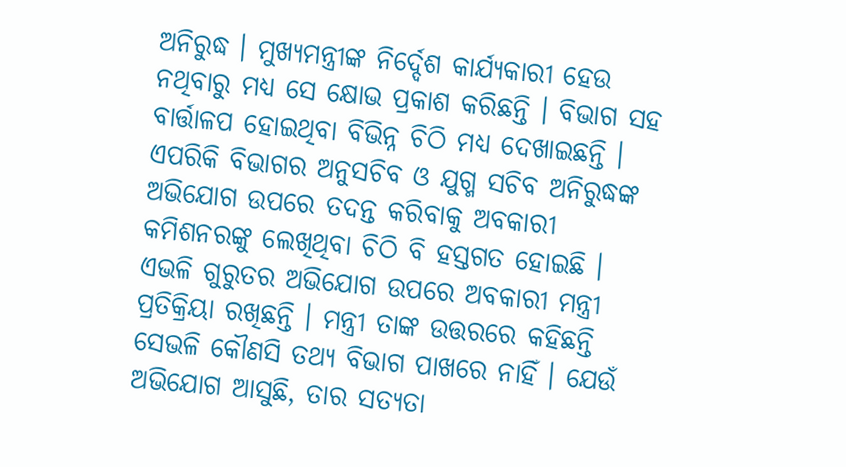ଅନିରୁଦ୍ଧ । ମୁଖ୍ୟମନ୍ତ୍ରୀଙ୍କ ନିର୍ଦ୍ଦେଶ କାର୍ଯ୍ୟକାରୀ ହେଉ ନଥିବାରୁ ମଧ୍ୟ ସେ କ୍ଷୋଭ ପ୍ରକାଶ କରିଛନ୍ତି । ବିଭାଗ ସହ ବାର୍ତ୍ତାଳପ ହୋଇଥିବା ବିଭିନ୍ନ ଚିଠି ମଧ୍ୟ ଦେଖାଇଛନ୍ତି । ଏପରିକି ବିଭାଗର ଅନୁସଚିବ ଓ ଯୁଗ୍ମ ସଚିବ ଅନିରୁଦ୍ଧଙ୍କ ଅଭିଯୋଗ ଉପରେ ତଦନ୍ତ କରିବାକୁ ଅବକାରୀ କମିଶନରଙ୍କୁ ଲେଖିଥିବା ଚିଠି ବି ହସ୍ତଗତ ହୋଇଛି । ଏଭଳି ଗୁରୁତର ଅଭିଯୋଗ ଉପରେ ଅବକାରୀ ମନ୍ତ୍ରୀ ପ୍ରତିକ୍ରିୟା ରଖିଛନ୍ତି । ମନ୍ତ୍ରୀ ତାଙ୍କ ଉତ୍ତରରେ କହିଛନ୍ତି ସେଭଳି କୌଣସି ତଥ୍ୟ ବିଭାଗ ପାଖରେ ନାହିଁ । ଯେଉଁ ଅଭିଯୋଗ ଆସୁଛି, ତାର ସତ୍ୟତା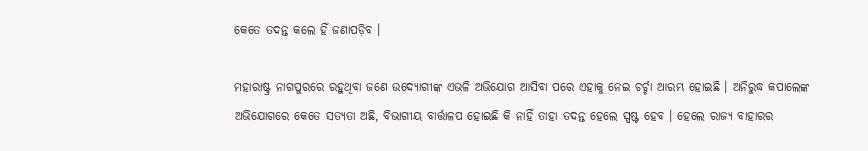କେତେ ତଦନ୍ତ କଲେ ହିଁ ଜଣାପଡ଼ିବ ।

ମହାରାଷ୍ଟ୍ର ନାଗପୁରରେ ରହୁଥିବା ଜଣେ ଉଦ୍ୟୋଗୀଙ୍କ ଏଭଳି ଅଭିଯୋଗ ଆସିବା ପରେ ଏହାକୁ ନେଇ ଚର୍ଚ୍ଚା ଆରମ୍ଭ ହୋଇଛି । ଅନିରୁଦ୍ଧ କପାଲେଙ୍କ ଅଭିଯୋଗରେ କେତେ ସତ୍ୟତା ଅଛି, ବିଭାଗୀୟ ବାର୍ତ୍ତାଳପ ହୋଇଛି କି ନାହିଁ ତାହା ତଦନ୍ତ ହେଲେ ସ୍ପଷ୍ଟ ହେବ । ହେଲେ ରାଜ୍ୟ ବାହାରର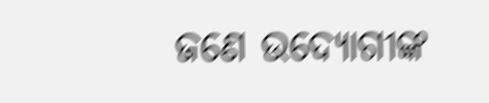ଜଣେ ଉଦ୍ୟୋଗୀଙ୍କ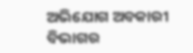ଅଭିଯୋଗ ଅବକାରୀ ବିଭାଗର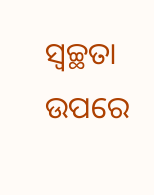ସ୍ବଚ୍ଛତା ଉପରେ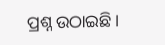ପ୍ରଶ୍ନ ଉଠାଇଛି ।